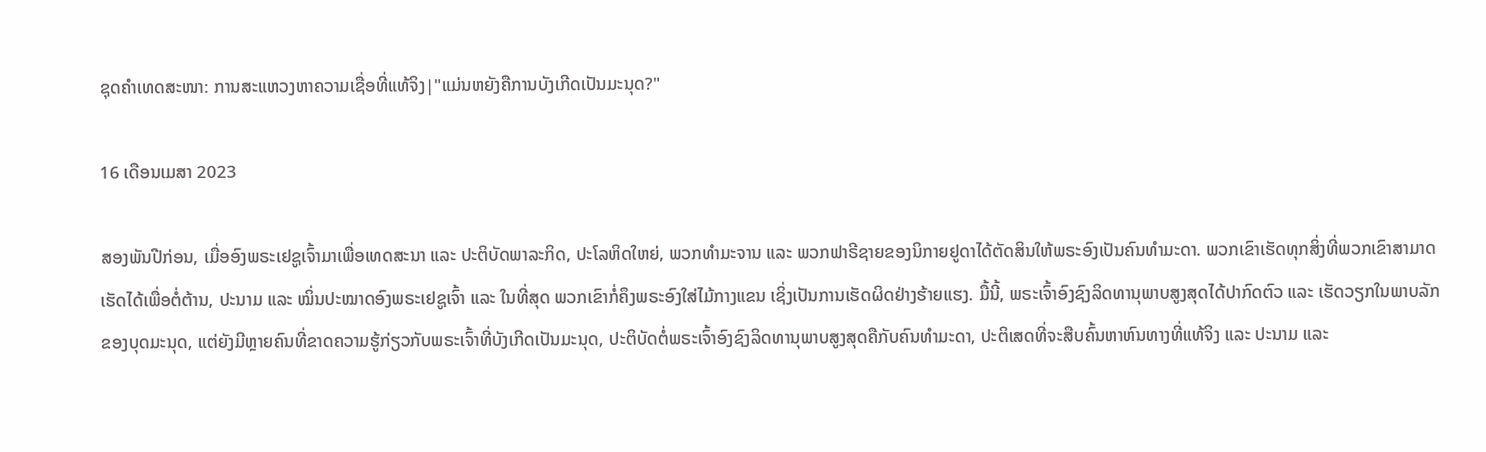ຊຸດຄຳເທດສະໜາ: ການສະແຫວງຫາຄວາມເຊື່ອທີ່ແທ້ຈິງ|"ແມ່ນຫຍັງຄືການບັງເກີດເປັນມະນຸດ?"

16 ເດືອນເມສາ 2023

ສອງພັນປີກ່ອນ, ເມື່ອອົງພຣະເຢຊູເຈົ້າມາເພື່ອເທດສະນາ ແລະ ປະຕິບັດພາລະກິດ, ປະໂລຫິດໃຫຍ່, ພວກທຳມະຈານ ແລະ ພວກຟາຣີຊາຍຂອງນິກາຍຢູດາໄດ້ຕັດສິນໃຫ້ພຣະອົງເປັນຄົນທຳມະດາ. ພວກເຂົາເຮັດທຸກສິ່ງທີ່ພວກເຂົາສາມາດເຮັດໄດ້ເພື່ອຕໍ່ຕ້ານ, ປະນາມ ແລະ ໝິ່ນປະໝາດອົງພຣະເຢຊູເຈົ້າ ແລະ ໃນທີ່ສຸດ ພວກເຂົາກໍ່ຄຶງພຣະອົງໃສ່ໄມ້ກາງແຂນ ເຊິ່ງເປັນການເຮັດຜິດຢ່າງຮ້າຍແຮງ. ມື້ນີ້, ພຣະເຈົ້າອົງຊົງລິດທານຸພາບສູງສຸດໄດ້ປາກົດຕົວ ແລະ ເຮັດວຽກໃນພາບລັກຂອງບຸດມະນຸດ, ແຕ່ຍັງມີຫຼາຍຄົນທີ່ຂາດຄວາມຮູ້ກ່ຽວກັບພຣະເຈົ້າທີ່ບັງເກີດເປັນມະນຸດ, ປະຕິບັດຕໍ່ພຣະເຈົ້າອົງຊົງລິດທານຸພາບສູງສຸດຄືກັບຄົນທຳມະດາ, ປະຕິເສດທີ່ຈະສືບຄົ້ນຫາຫົນທາງທີ່ແທ້ຈິງ ແລະ ປະນາມ ແລະ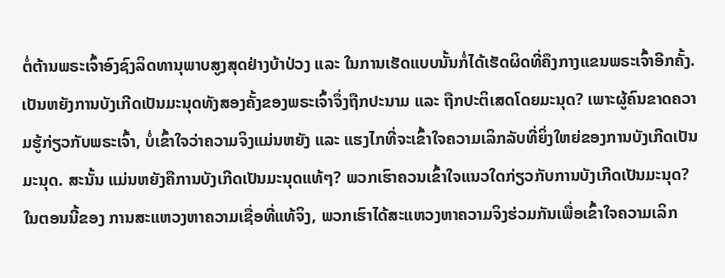ຕໍ່ຕ້ານພຣະເຈົ້າອົງຊົງລິດທານຸພາບສູງສຸດຢ່າງບ້າປ່ວງ ແລະ ໃນການເຮັດແບບນັ້ນກໍ່ໄດ້ເຮັດຜິດທີ່ຄຶງກາງແຂນພຣະເຈົ້າອີກຄັ້ງ. ເປັນຫຍັງການບັງເກີດເປັນມະນຸດທັງສອງຄັ້ງຂອງພຣະເຈົ້າຈຶ່ງຖືກປະນາມ ແລະ ຖືກປະຕິເສດໂດຍມະນຸດ? ເພາະຜູ້ຄົນຂາດຄວາມຮູ້ກ່ຽວກັບພຣະເຈົ້າ, ບໍ່ເຂົ້າໃຈວ່າຄວາມຈິງແມ່ນຫຍັງ ແລະ ແຮງໄກທີ່ຈະເຂົ້າໃຈຄວາມເລິກລັບທີ່ຍິ່ງໃຫຍ່ຂອງການບັງເກີດເປັນມະນຸດ. ສະນັ້ນ ແມ່ນຫຍັງຄືການບັງເກີດເປັນມະນຸດແທ້ໆ? ພວກເຮົາຄວນເຂົ້າໃຈແນວໃດກ່ຽວກັບການບັງເກີດເປັນມະນຸດ? ໃນຕອນນີ້ຂອງ ການສະແຫວງຫາຄວາມເຊື່ອທີ່ແທ້ຈິງ, ພວກເຮົາໄດ້ສະແຫວງຫາຄວາມຈິງຮ່ວມກັນເພື່ອເຂົ້າໃຈຄວາມເລິກ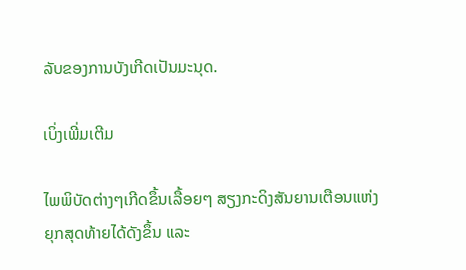ລັບຂອງການບັງເກີດເປັນມະນຸດ.

ເບິ່ງເພີ່ມເຕີມ

ໄພພິບັດຕ່າງໆເກີດຂຶ້ນເລື້ອຍໆ ສຽງກະດິງສັນຍານເຕືອນແຫ່ງຍຸກສຸດທ້າຍໄດ້ດັງຂຶ້ນ ແລະ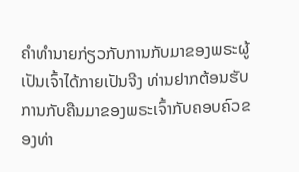ຄໍາທໍານາຍກ່ຽວກັບການກັບມາຂອງພຣະຜູ້ເປັນເຈົ້າໄດ້ກາຍເປັນຈີງ ທ່ານຢາກຕ້ອນຮັບການກັບຄືນມາຂອງພຣະເຈົ້າກັບຄອບຄົວຂອງທ່າ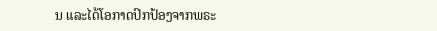ນ ແລະໄດ້ໂອກາດປົກປ້ອງຈາກພຣະ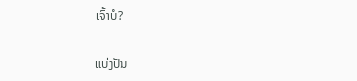ເຈົ້າບໍ?

ແບ່ງປັນ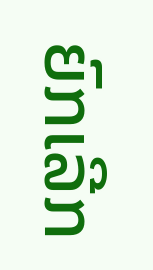ຍົກເລີກ